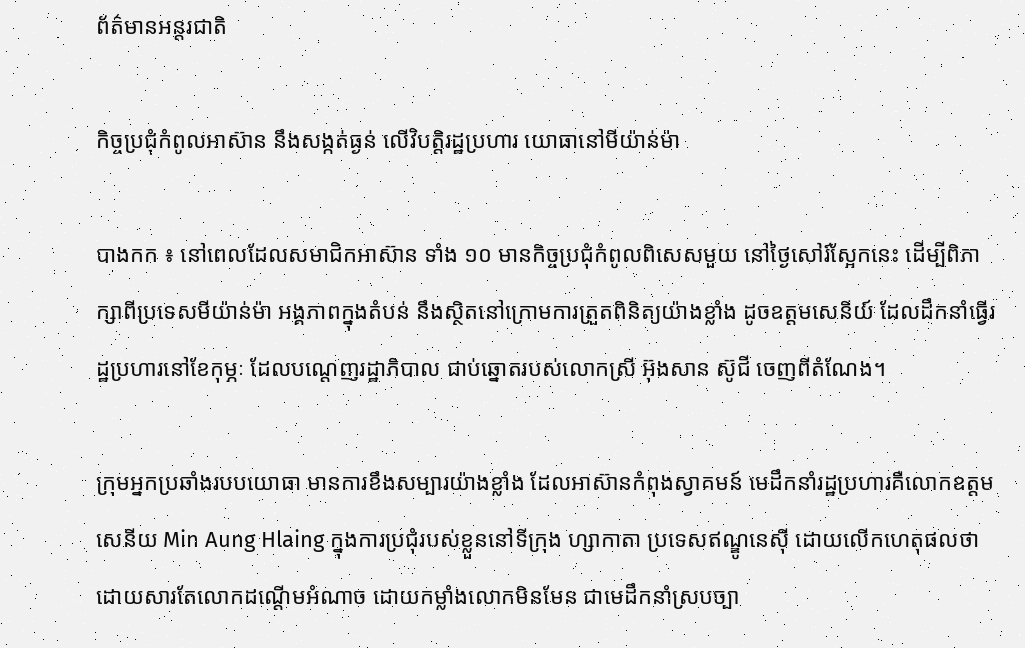ព័ត៌មានអន្តរជាតិ

កិច្ចប្រជុំកំពូលអាស៊ាន នឹងសង្កត់ធ្ងន់ លើវិបត្ដិរដ្ឋប្រហារ យោធានៅមីយ៉ាន់ម៉ា

បាងកក ៖ នៅពេលដែលសមាជិកអាស៊ាន ទាំង ១០ មានកិច្ចប្រជុំកំពូលពិសេសមួយ នៅថ្ងៃសៅរ៍ស្អែកនេះ ដើម្បីពិភាក្សាពីប្រទេសមីយ៉ាន់ម៉ា អង្គភាពក្នុងតំបន់ នឹងស្ថិតនៅក្រោមការត្រួតពិនិត្យយ៉ាងខ្លាំង ដូចឧត្តមសេនីយ៍ ដែលដឹកនាំធ្វើរដ្ឋប្រហារនៅខែកុម្ភៈ ដែលបណ្តេញរដ្ឋាភិបាល ជាប់ឆ្នោតរបស់លោកស្រី អ៊ុងសាន ស៊ូជី ចេញពីតំណែង។

ក្រុមអ្នកប្រឆាំងរបបយោធា មានការខឹងសម្បារយ៉ាងខ្លាំង ដែលអាស៊ានកំពុងស្វាគមន៍ មេដឹកនាំរដ្ឋប្រហារគឺលោកឧត្តមសេនីយ Min Aung Hlaing ក្នុងការប្រជុំរបស់ខ្លួននៅទីក្រុង ហ្សាកាតា ប្រទេសឥណ្ឌូនេស៊ី ដោយលើកហេតុផលថា ដោយសារតែលោកដណ្តើមអំណាច ដោយកម្លាំងលោកមិនមែន ជាមេដឹកនាំស្របច្បា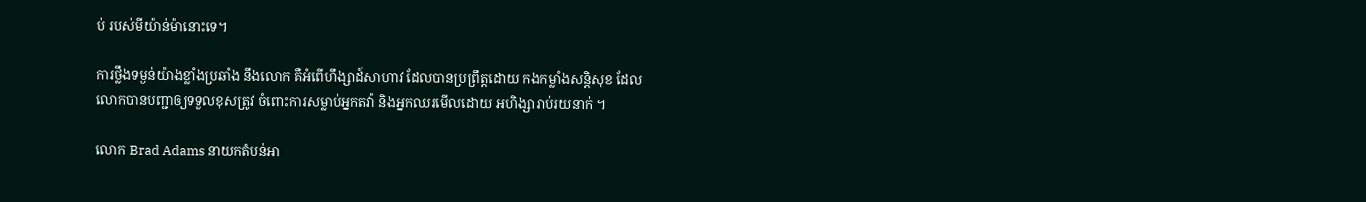ប់ របស់មីយ៉ាន់ម៉ានោះទេ។

ការថ្លឹងទម្ងន់យ៉ាងខ្លាំងប្រឆាំង នឹងលោក គឺអំពើហឹង្សាដ៍សាហាវ ដែលបានប្រព្រឹត្តដោយ កងកម្លាំងសន្តិសុខ ដែលលោកបានបញ្ជាឲ្យទទួលខុសត្រូវ ចំពោះការសម្លាប់អ្នកតវ៉ា និងអ្នកឈរមើលដោយ អហិង្សារាប់រយនាក់ ។

លោក Brad Adams នាយកតំបន់អា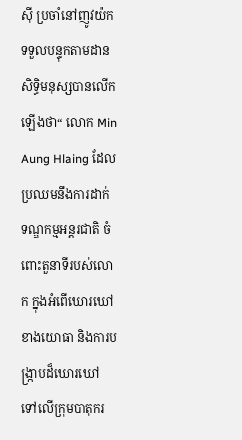ស៊ី ប្រចាំនៅញូវយ៉កទទួលបន្ទុកតាមដាន សិទ្ធិមនុស្សបានលើកឡើងថា“ លោក Min Aung Hlaing ដែលប្រឈមនឹងការដាក់ ទណ្ឌកម្មអន្តរជាតិ ចំពោះតួនាទីរបស់លោក ក្នុងអំពើឃោរឃៅខាងយោធា និងការបង្ក្រាបដ៏ឃោរឃៅ ទៅលើក្រុមបាតុករ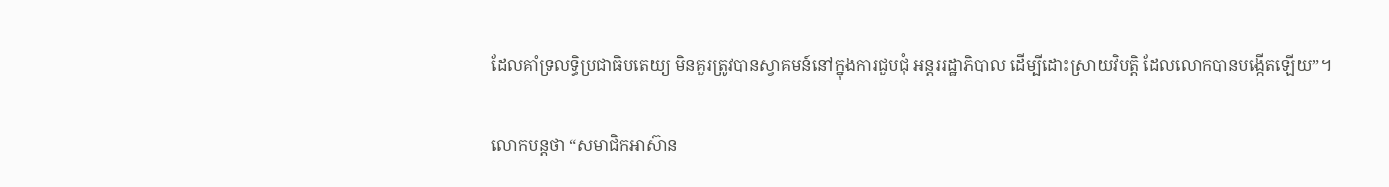ដែលគាំទ្រលទ្ធិប្រជាធិបតេយ្យ មិនគួរត្រូវបានស្វាគមន៍នៅក្នុងការជួបជុំ អន្តររដ្ឋាភិបាល ដើម្បីដោះស្រាយវិបត្តិ ដែលលោកបានបង្កើតឡើយ”។

លោកបន្ដថា “សមាជិកអាស៊ាន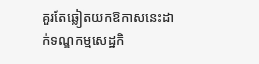គួរតែឆ្លៀតយកឱកាសនេះដាក់ទណ្ឌកម្មសេដ្ឋកិ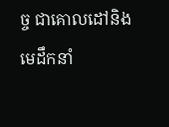ច្ច ជាគោលដៅនិងមេដឹកនាំ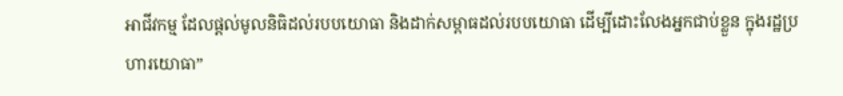អាជីវកម្ម ដែលផ្តល់មូលនិធិដល់របបយោធា និងដាក់សម្ពាធដល់របបយោធា ដើម្បីដោះលែងអ្នកជាប់ខ្លួន ក្នុងរដ្ឋប្រហារយោធា”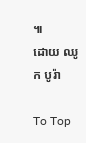៕
ដោយ ឈូក បូរ៉ា

To Top